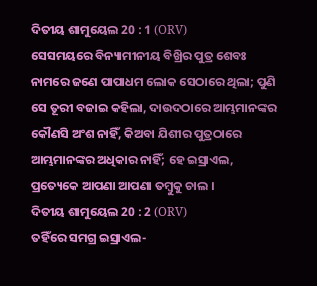ଦିତୀୟ ଶାମୁୟେଲ 20 : 1 (ORV)
ସେସମୟରେ ବିନ୍ୟାମୀନୀୟ ବିଖ୍ରିର ପୁତ୍ର ଶେବଃ ନାମରେ ଜଣେ ପାପାଧମ ଲୋକ ସେଠାରେ ଥିଲା; ପୁଣି ସେ ତୂରୀ ବଜାଇ କହିଲା, ଦାଉଦଠାରେ ଆମ୍ଭମାନଙ୍କର କୌଣସି ଅଂଶ ନାହିଁ, କିଅବା ଯିଶୀର ପୁତ୍ରଠାରେ ଆମ୍ଭମାନଙ୍କର ଅଧିକାର ନାହିଁ; ହେ ଇସ୍ରାଏଲ, ପ୍ରତ୍ୟେକେ ଆପଣା ଆପଣା ତମ୍ଵୁକୁ ଚାଲ ।
ଦିତୀୟ ଶାମୁୟେଲ 20 : 2 (ORV)
ତହିଁରେ ସମଗ୍ର ଇସ୍ରାଏଲ-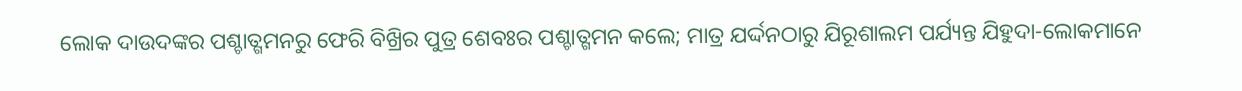ଲୋକ ଦାଉଦଙ୍କର ପଶ୍ଚାତ୍ଗମନରୁ ଫେରି ବିଖ୍ରିର ପୁତ୍ର ଶେବଃର ପଶ୍ଚାତ୍ଗମନ କଲେ; ମାତ୍ର ଯର୍ଦ୍ଦନଠାରୁ ଯିରୂଶାଲମ ପର୍ଯ୍ୟନ୍ତ ଯିହୁଦା-ଲୋକମାନେ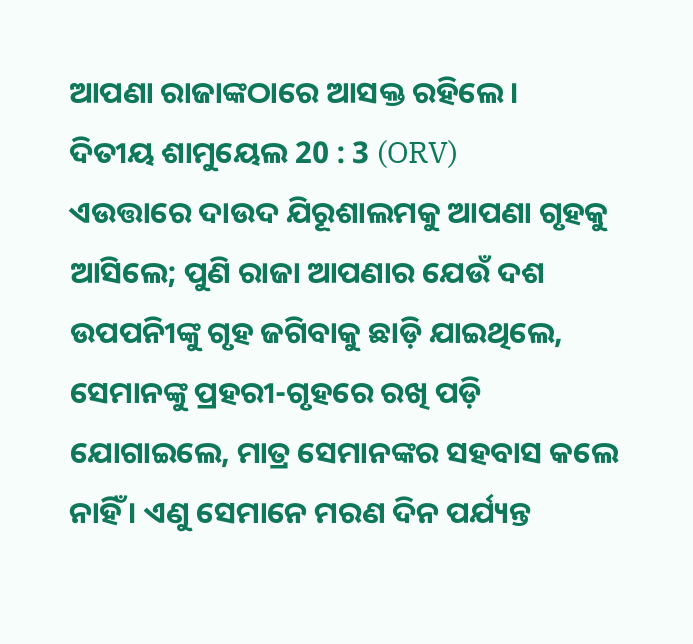ଆପଣା ରାଜାଙ୍କଠାରେ ଆସକ୍ତ ରହିଲେ ।
ଦିତୀୟ ଶାମୁୟେଲ 20 : 3 (ORV)
ଏଉତ୍ତାରେ ଦାଉଦ ଯିରୂଶାଲମକୁ ଆପଣା ଗୃହକୁ ଆସିଲେ; ପୁଣି ରାଜା ଆପଣାର ଯେଉଁ ଦଶ ଉପପନିୀଙ୍କୁ ଗୃହ ଜଗିବାକୁ ଛାଡ଼ି ଯାଇଥିଲେ, ସେମାନଙ୍କୁ ପ୍ରହରୀ-ଗୃହରେ ରଖି ପଡ଼ି ଯୋଗାଇଲେ, ମାତ୍ର ସେମାନଙ୍କର ସହବାସ କଲେ ନାହିଁ । ଏଣୁ ସେମାନେ ମରଣ ଦିନ ପର୍ଯ୍ୟନ୍ତ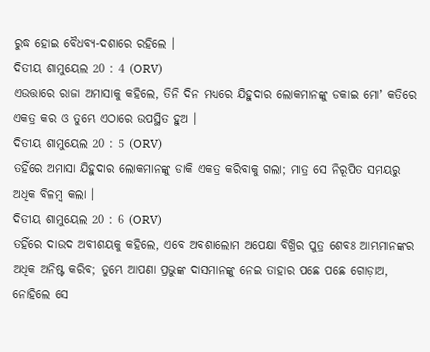ରୁଦ୍ଧ ହୋଇ ବୈଧବ୍ୟ-ଦଶାରେ ରହିଲେ ।
ଦିତୀୟ ଶାମୁୟେଲ 20 : 4 (ORV)
ଏଉତ୍ତାରେ ରାଜା ଅମାସାକୁ କହିଲେ, ତିନି ଦିନ ମଧ୍ୟରେ ଯିହୁଦାର ଲୋକମାନଙ୍କୁ ଡକାଇ ମୋʼ କତିରେ ଏକତ୍ର କର ଓ ତୁମ୍ଭେ ଏଠାରେ ଉପସ୍ଥିତ ହୁଅ ।
ଦିତୀୟ ଶାମୁୟେଲ 20 : 5 (ORV)
ତହିଁରେ ଅମାସା ଯିହୁଦାର ଲୋକମାନଙ୍କୁ ଡାକି ଏକତ୍ର କରିବାକୁ ଗଲା; ମାତ୍ର ସେ ନିରୂପିତ ସମୟରୁ ଅଧିକ ବିଳମ୍ଵ କଲା ।
ଦିତୀୟ ଶାମୁୟେଲ 20 : 6 (ORV)
ତହିଁରେ ଦାଉଦ ଅବୀଶୟକୁ କହିଲେ, ଏବେ ଅବଶାଲୋମ ଅପେକ୍ଷା ବିଖ୍ରିର ପୁତ୍ର ଶେବଃ ଆମ୍ଭମାନଙ୍କର ଅଧିକ ଅନିଷ୍ଟ କରିବ; ତୁମ୍ଭେ ଆପଣା ପ୍ରଭୁଙ୍କ ଦାସମାନଙ୍କୁ ନେଇ ତାହାର ପଛେ ପଛେ ଗୋଡ଼ାଅ, ନୋହିଲେ ସେ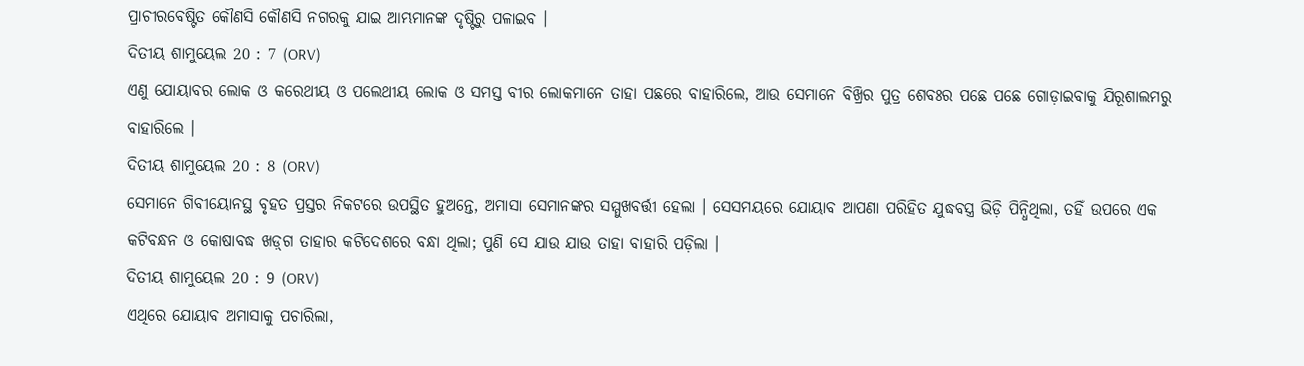ପ୍ରାଚୀରବେଷ୍ଟିତ କୌଣସି କୌଣସି ନଗରକୁ ଯାଇ ଆମ୍ଭମାନଙ୍କ ଦୃଷ୍ଟିରୁ ପଳାଇବ ।
ଦିତୀୟ ଶାମୁୟେଲ 20 : 7 (ORV)
ଏଣୁ ଯୋୟାବର ଲୋକ ଓ କରେଥୀୟ ଓ ପଲେଥୀୟ ଲୋକ ଓ ସମସ୍ତ ବୀର ଲୋକମାନେ ତାହା ପଛରେ ବାହାରିଲେ, ଆଉ ସେମାନେ ବିଖ୍ରିର ପୁତ୍ର ଶେବଃର ପଛେ ପଛେ ଗୋଡ଼ାଇବାକୁ ଯିରୂଶାଲମରୁ ବାହାରିଲେ ।
ଦିତୀୟ ଶାମୁୟେଲ 20 : 8 (ORV)
ସେମାନେ ଗିବୀୟୋନସ୍ଥ ବୃହତ ପ୍ରସ୍ତର ନିକଟରେ ଉପସ୍ଥିତ ହୁଅନ୍ତେ, ଅମାସା ସେମାନଙ୍କର ସମ୍ମୁଖବର୍ତ୍ତୀ ହେଲା । ସେସମୟରେ ଯୋୟାବ ଆପଣା ପରିହିତ ଯୁଦ୍ଧବସ୍ତ୍ର ଭିଡ଼ି ପିନ୍ଧିଥିଲା, ତହିଁ ଉପରେ ଏକ କଟିବନ୍ଧନ ଓ କୋଷାବଦ୍ଧ ଖଡ଼୍‍ଗ ତାହାର କଟିଦେଶରେ ବନ୍ଧା ଥିଲା; ପୁଣି ସେ ଯାଉ ଯାଉ ତାହା ବାହାରି ପଡ଼ିଲା ।
ଦିତୀୟ ଶାମୁୟେଲ 20 : 9 (ORV)
ଏଥିରେ ଯୋୟାବ ଅମାସାକୁ ପଚାରିଲା,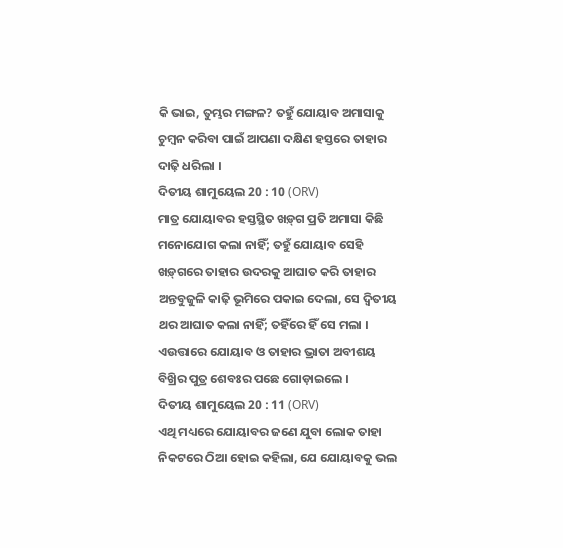କି ଭାଇ, ତୁମ୍ଭର ମଙ୍ଗଳ? ତହୁଁ ଯୋୟାବ ଅମାସାକୁ ଚୁମ୍ଵନ କରିବା ପାଇଁ ଆପଣା ଦକ୍ଷିଣ ହସ୍ତରେ ତାହାର ଦାଢ଼ି ଧରିଲା ।
ଦିତୀୟ ଶାମୁୟେଲ 20 : 10 (ORV)
ମାତ୍ର ଯୋୟାବର ହସ୍ତସ୍ଥିତ ଖଡ଼୍‍ଗ ପ୍ରତି ଅମାସା କିଛି ମନୋଯୋଗ କଲା ନାହିଁ; ତହୁଁ ଯୋୟାବ ସେହି ଖଡ଼୍‍ଗରେ ତାହାର ଉଦରକୁ ଆଘାତ କରି ତାହାର ଅନ୍ତବୁଜୁଳି କାଢ଼ି ଭୂମିରେ ପକାଇ ଦେଲା, ସେ ଦ୍ଵିତୀୟ ଥର ଆଘାତ କଲା ନାହିଁ; ତହିଁରେ ହିଁ ସେ ମଲା । ଏଉତ୍ତାରେ ଯୋୟାବ ଓ ତାହାର ଭ୍ରାତା ଅବୀଶୟ ବିଖ୍ରିର ପୁତ୍ର ଶେବଃର ପଛେ ଗୋଡ଼ାଇଲେ ।
ଦିତୀୟ ଶାମୁୟେଲ 20 : 11 (ORV)
ଏଥି ମଧ୍ୟରେ ଯୋୟାବର ଜଣେ ଯୁବା ଲୋକ ତାହା ନିକଟରେ ଠିଆ ହୋଇ କହିଲା, ଯେ ଯୋୟାବକୁ ଭଲ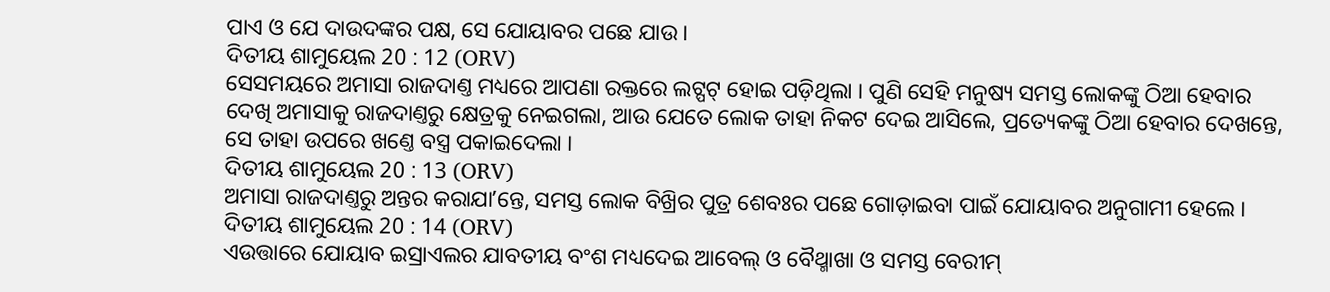ପାଏ ଓ ଯେ ଦାଉଦଙ୍କର ପକ୍ଷ, ସେ ଯୋୟାବର ପଛେ ଯାଉ ।
ଦିତୀୟ ଶାମୁୟେଲ 20 : 12 (ORV)
ସେସମୟରେ ଅମାସା ରାଜଦାଣ୍ତ ମଧ୍ୟରେ ଆପଣା ରକ୍ତରେ ଲଟ୍ପଟ୍ ହୋଇ ପଡ଼ିଥିଲା । ପୁଣି ସେହି ମନୁଷ୍ୟ ସମସ୍ତ ଲୋକଙ୍କୁ ଠିଆ ହେବାର ଦେଖି ଅମାସାକୁ ରାଜଦାଣ୍ତରୁ କ୍ଷେତ୍ରକୁ ନେଇଗଲା, ଆଉ ଯେତେ ଲୋକ ତାହା ନିକଟ ଦେଇ ଆସିଲେ, ପ୍ରତ୍ୟେକଙ୍କୁ ଠିଆ ହେବାର ଦେଖନ୍ତେ, ସେ ତାହା ଉପରେ ଖଣ୍ତେ ବସ୍ତ୍ର ପକାଇଦେଲା ।
ଦିତୀୟ ଶାମୁୟେଲ 20 : 13 (ORV)
ଅମାସା ରାଜଦାଣ୍ତରୁ ଅନ୍ତର କରାଯାʼନ୍ତେ, ସମସ୍ତ ଲୋକ ବିଖ୍ରିର ପୁତ୍ର ଶେବଃର ପଛେ ଗୋଡ଼ାଇବା ପାଇଁ ଯୋୟାବର ଅନୁଗାମୀ ହେଲେ ।
ଦିତୀୟ ଶାମୁୟେଲ 20 : 14 (ORV)
ଏଉତ୍ତାରେ ଯୋୟାବ ଇସ୍ରାଏଲର ଯାବତୀୟ ବଂଶ ମଧ୍ୟଦେଇ ଆବେଲ୍ ଓ ବୈଥ୍ମାଖା ଓ ସମସ୍ତ ବେରୀମ୍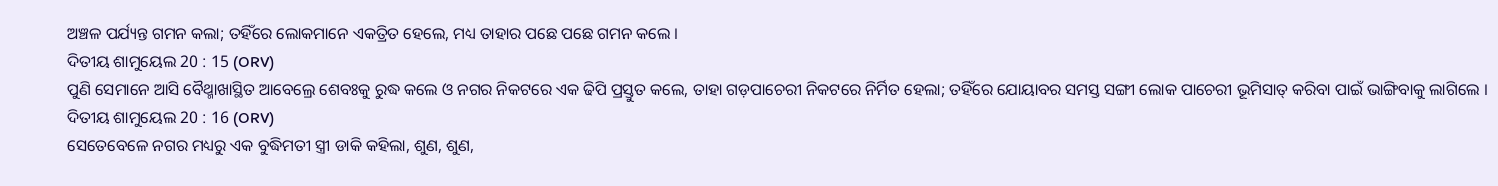ଅଞ୍ଚଳ ପର୍ଯ୍ୟନ୍ତ ଗମନ କଲା; ତହିଁରେ ଲୋକମାନେ ଏକତ୍ରିତ ହେଲେ, ମଧ୍ୟ ତାହାର ପଛେ ପଛେ ଗମନ କଲେ ।
ଦିତୀୟ ଶାମୁୟେଲ 20 : 15 (ORV)
ପୁଣି ସେମାନେ ଆସି ବୈଥ୍ମାଖାସ୍ଥିତ ଆବେଲ୍ରେ ଶେବଃକୁ ରୁଦ୍ଧ କଲେ ଓ ନଗର ନିକଟରେ ଏକ ଢିପି ପ୍ରସ୍ତୁତ କଲେ, ତାହା ଗଡ଼ପାଚେରୀ ନିକଟରେ ନିର୍ମିତ ହେଲା; ତହିଁରେ ଯୋୟାବର ସମସ୍ତ ସଙ୍ଗୀ ଲୋକ ପାଚେରୀ ଭୂମିସାତ୍ କରିବା ପାଇଁ ଭାଙ୍ଗିବାକୁ ଲାଗିଲେ ।
ଦିତୀୟ ଶାମୁୟେଲ 20 : 16 (ORV)
ସେତେବେଳେ ନଗର ମଧ୍ୟରୁ ଏକ ବୁଦ୍ଧିମତୀ ସ୍ତ୍ରୀ ଡାକି କହିଲା, ଶୁଣ, ଶୁଣ,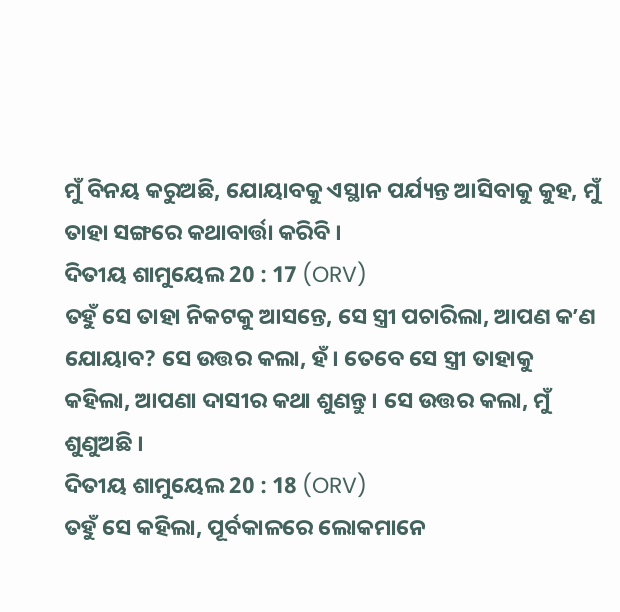ମୁଁ ବିନୟ କରୁଅଛି, ଯୋୟାବକୁ ଏସ୍ଥାନ ପର୍ଯ୍ୟନ୍ତ ଆସିବାକୁ କୁହ, ମୁଁ ତାହା ସଙ୍ଗରେ କଥାବାର୍ତ୍ତା କରିବି ।
ଦିତୀୟ ଶାମୁୟେଲ 20 : 17 (ORV)
ତହୁଁ ସେ ତାହା ନିକଟକୁ ଆସନ୍ତେ, ସେ ସ୍ତ୍ରୀ ପଚାରିଲା, ଆପଣ କʼଣ ଯୋୟାବ? ସେ ଉତ୍ତର କଲା, ହଁ । ତେବେ ସେ ସ୍ତ୍ରୀ ତାହାକୁ କହିଲା, ଆପଣା ଦାସୀର କଥା ଶୁଣନ୍ତୁ । ସେ ଉତ୍ତର କଲା, ମୁଁ ଶୁଣୁଅଛି ।
ଦିତୀୟ ଶାମୁୟେଲ 20 : 18 (ORV)
ତହୁଁ ସେ କହିଲା, ପୂର୍ବକାଳରେ ଲୋକମାନେ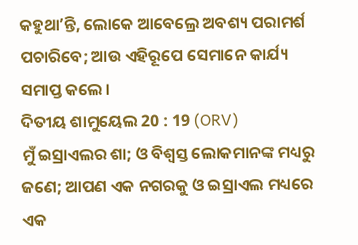କହୁଥାʼନ୍ତି, ଲୋକେ ଆବେଲ୍ରେ ଅବଶ୍ୟ ପରାମର୍ଶ ପଚାରିବେ; ଆଉ ଏହିରୂପେ ସେମାନେ କାର୍ଯ୍ୟ ସମାପ୍ତ କଲେ ।
ଦିତୀୟ ଶାମୁୟେଲ 20 : 19 (ORV)
ମୁଁ ଇସ୍ରାଏଲର ଶା; ଓ ବିଶ୍ଵସ୍ତ ଲୋକମାନଙ୍କ ମଧ୍ୟରୁ ଜଣେ; ଆପଣ ଏକ ନଗରକୁ ଓ ଇସ୍ରାଏଲ ମଧ୍ୟରେ ଏକ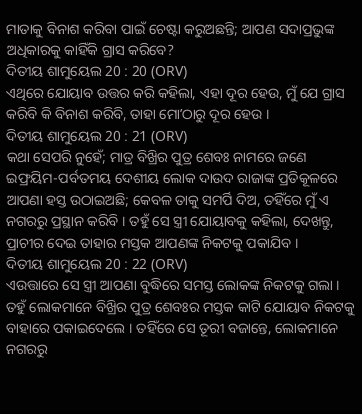ମାତାକୁ ବିନାଶ କରିବା ପାଇଁ ଚେଷ୍ଟା କରୁଅଛନ୍ତି; ଆପଣ ସଦାପ୍ରଭୁଙ୍କ ଅଧିକାରକୁ କାହିଁକି ଗ୍ରାସ କରିବେ?
ଦିତୀୟ ଶାମୁୟେଲ 20 : 20 (ORV)
ଏଥିରେ ଯୋୟାବ ଉତ୍ତର କରି କହିଲା, ଏହା ଦୂର ହେଉ, ମୁଁ ଯେ ଗ୍ରାସ କରିବି କି ବିନାଶ କରିବି, ତାହା ମୋʼଠାରୁ ଦୂର ହେଉ ।
ଦିତୀୟ ଶାମୁୟେଲ 20 : 21 (ORV)
କଥା ସେପରି ନୁହେଁ; ମାତ୍ର ବିଖ୍ରିର ପୁତ୍ର ଶେବଃ ନାମରେ ଜଣେ ଇଫ୍ରୟିମ-ପର୍ବତମୟ ଦେଶୀୟ ଲୋକ ଦାଉଦ ରାଜାଙ୍କ ପ୍ରତିକୂଳରେ ଆପଣା ହସ୍ତ ଉଠାଇଅଛି; କେବଳ ତାକୁ ସମର୍ପି ଦିଅ, ତହିଁରେ ମୁଁ ଏ ନଗରରୁ ପ୍ରସ୍ଥାନ କରିବି । ତହୁଁ ସେ ସ୍ତ୍ରୀ ଯୋୟାବକୁ କହିଲା, ଦେଖନ୍ତୁ, ପ୍ରାଚୀର ଦେଇ ତାହାର ମସ୍ତକ ଆପଣଙ୍କ ନିକଟକୁ ପକାଯିବ ।
ଦିତୀୟ ଶାମୁୟେଲ 20 : 22 (ORV)
ଏଉତ୍ତାରେ ସେ ସ୍ତ୍ରୀ ଆପଣା ବୁଦ୍ଧିରେ ସମସ୍ତ ଲୋକଙ୍କ ନିକଟକୁ ଗଲା । ତହୁଁ ଲୋକମାନେ ବିଖ୍ରିର ପୁତ୍ର ଶେବଃର ମସ୍ତକ କାଟି ଯୋୟାବ ନିକଟକୁ ବାହାରେ ପକାଇଦେଲେ । ତହିଁରେ ସେ ତୂରୀ ବଜାନ୍ତେ, ଲୋକମାନେ ନଗରରୁ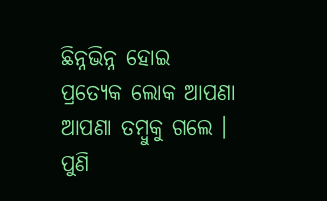ଛିନ୍ନଭିନ୍ନ ହୋଇ ପ୍ରତ୍ୟେକ ଲୋକ ଆପଣା ଆପଣା ତମ୍ଵୁକୁ ଗଲେ । ପୁଣି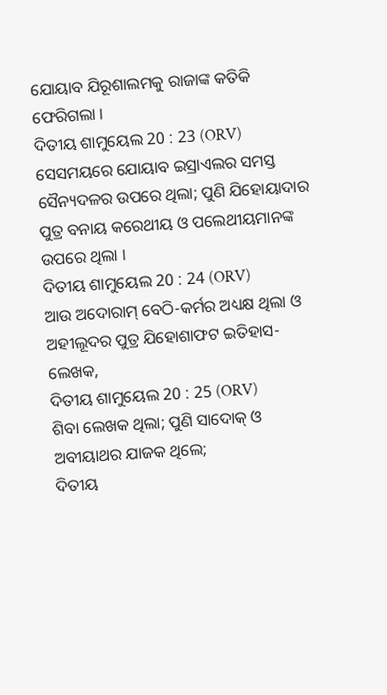ଯୋୟାବ ଯିରୂଶାଲମକୁ ରାଜାଙ୍କ କତିକି ଫେରିଗଲା ।
ଦିତୀୟ ଶାମୁୟେଲ 20 : 23 (ORV)
ସେସମୟରେ ଯୋୟାବ ଇସ୍ରାଏଲର ସମସ୍ତ ସୈନ୍ୟଦଳର ଉପରେ ଥିଲା; ପୁଣି ଯିହୋୟାଦାର ପୁତ୍ର ବନାୟ କରେଥୀୟ ଓ ପଲେଥୀୟମାନଙ୍କ ଉପରେ ଥିଲା ।
ଦିତୀୟ ଶାମୁୟେଲ 20 : 24 (ORV)
ଆଉ ଅଦୋରାମ୍ ବେଠି-କର୍ମର ଅଧ୍ୟକ୍ଷ ଥିଲା ଓ ଅହୀଲୂଦର ପୁତ୍ର ଯିହୋଶାଫଟ ଇତିହାସ-ଲେଖକ,
ଦିତୀୟ ଶାମୁୟେଲ 20 : 25 (ORV)
ଶିବା ଲେଖକ ଥିଲା; ପୁଣି ସାଦୋକ୍ ଓ ଅବୀୟାଥର ଯାଜକ ଥିଲେ;
ଦିତୀୟ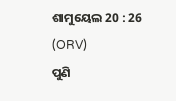ଶାମୁୟେଲ 20 : 26 (ORV)
ପୁଣି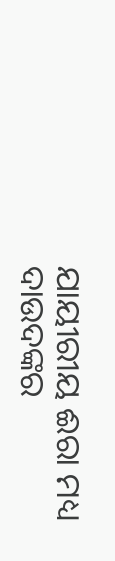ଯାୟୀରୀୟ ଈରା ମଧ୍ୟ ଦାଉଦଙ୍କର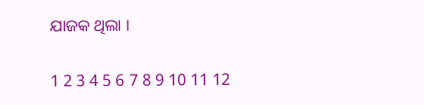ଯାଜକ ଥିଲା ।

1 2 3 4 5 6 7 8 9 10 11 12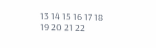13 14 15 16 17 18 19 20 21 22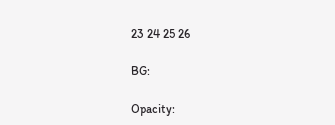23 24 25 26

BG:

Opacity: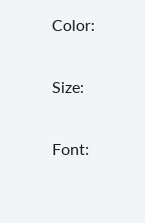Color:


Size:


Font: